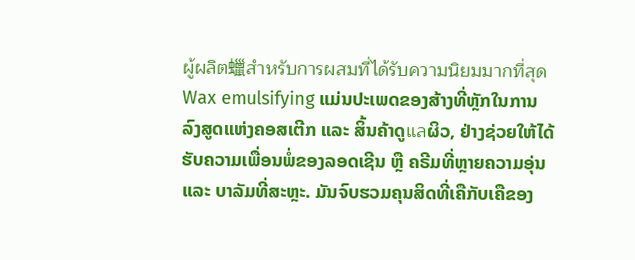ผู้ผลิต蠟สำหรับการผสมที่ได้รับความนิยมมากที่สุด
Wax emulsifying ແມ່ນປະເພດຂອງສ້າງທີ່ຫຼັກໃນການລົງສູດແຫ່ງຄອສເຕີກ ແລະ ສິ້ນຄ້າດູแลຜິວ, ຢ່າງຊ່ວຍໃຫ້ໄດ້ຮັບຄວາມເພື່ອນພໍ່ຂອງລອດເຊີນ ຫຼື ຄຣີມທີ່ຫຼາຍຄວາມອຸ່ນ ແລະ ບາລັມທີ່ສະຫຼະ. ມັນຈົບຮວມຄຸນສິດທີ່ເຄືກັບເຄືຂອງ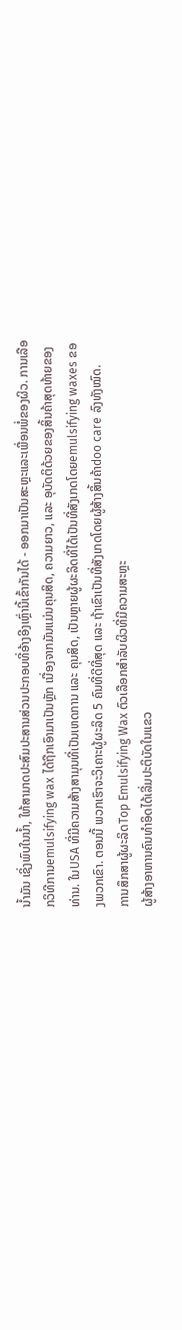ນ້ຳມັນ ເຊິ່ງພົບໃນນ້ຳ, ໃຫ້ສາມາດປະສົມປະສານສ່ວນປະກອບທີ່ອ້າງອີງເຫຼົ່ານີ້ເຂົ້າກັນໄດ້ - ອອກມາເປັນສະຫຼະແລະເພື່ອນພໍ່ຂອງຜິວ. ການເລືອກວິທີການemulsifying wax ໄດ້ຖືກເອົາມາເປັນຫຼັກ ເນື່ອງຈາກມັນແມ່ນຄຸນສິດ, ຄວາມຍາວ, ແລະ ອຸບັດຕິດ້ວຍຂອງສິ້ນຄ້າສຸດທ້າຍຂອງທ່ານ. ໃນUSA ທີ່ມີຄວາມສ້າງສາມຸນທີ່ເປັນເຫດການ ແລະ ຄຸນສິດ, ເປັນຫຼາຍຜູ້ຜະລິດທີ່ໄດ້ເປັນທີ່ສັງເກດໂດຍemulsifying waxes ຂອງພວກເຂົາ. ຕອນນີ້ ພວກເຮົາຈະວິເຄາະຜູ້ຜະລິດ 5 ຄົນທີ່ດີທີ່ສຸດ ແລະ ຖ້າເຂົາເປັນທີ່ສັງເກດໂດຍຜູ້ສ້າງສິ້ນຄ້າdoo care ລົງທັງໝົດ.
ການສຶກສາຜູ້ຜະລິດTop Emulsifying Wax ຕົວເລືອກສຳລັບຜິວທີ່ມີຄວາມສະຫຼະ
ຜູ້ສ້າງອາຫານຄົນທຳອິດໄດ້ເລີ່ມປະຕິບັດໃນແຂວ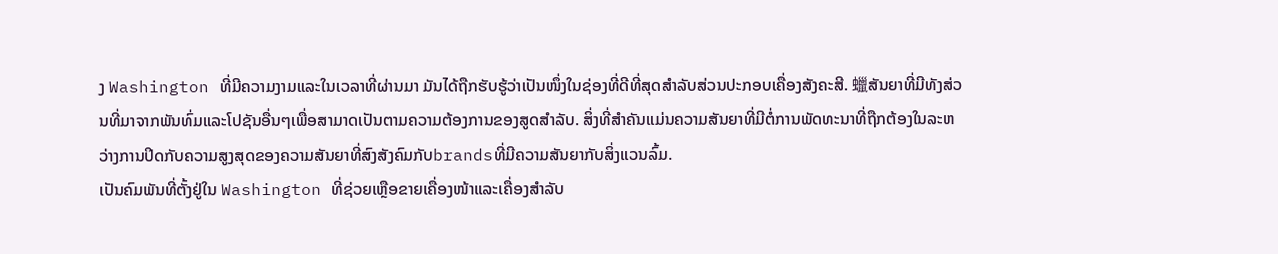ງ Washington ທີ່ມີຄວາມງາມແລະໃນເວລາທີ່ຜ່ານມາ ມັນໄດ້ຖືກຮັບຮູ້ວ່າເປັນໜຶ່ງໃນຊ່ອງທີ່ດີທີ່ສຸດສຳລັບສ່ວນປະກອບເຄື່ອງສັງຄະສີ. 蠟ສັນຍາທີ່ມີທັງສ່ວນທີ່ມາຈາກພັນທົ່ມແລະໂປຊັນອື່ນໆເພື່ອສາມາດເປັນຕາມຄວາມຕ້ອງການຂອງສູດສຳລັບ. ສິ່ງທີ່ສຳຄັນແມ່ນຄວາມສັນຍາທີ່ມີຕໍ່ການພັດທະນາທີ່ຖືກຕ້ອງໃນລະຫວ່າງການປິດກັບຄວາມສູງສຸດຂອງຄວາມສັນຍາທີ່ສົງສັງຄົມກັບbrandsທີ່ມີຄວາມສັນຍາກັບສິ່ງແວນລົ້ມ.
ເປັນຄົມພັນທີ່ຕັ້ງຢູ່ໃນ Washington ທີ່ຊ່ວຍເຫຼືອຂາຍເຄື່ອງໜ້າແລະເຄື່ອງສຳລັບ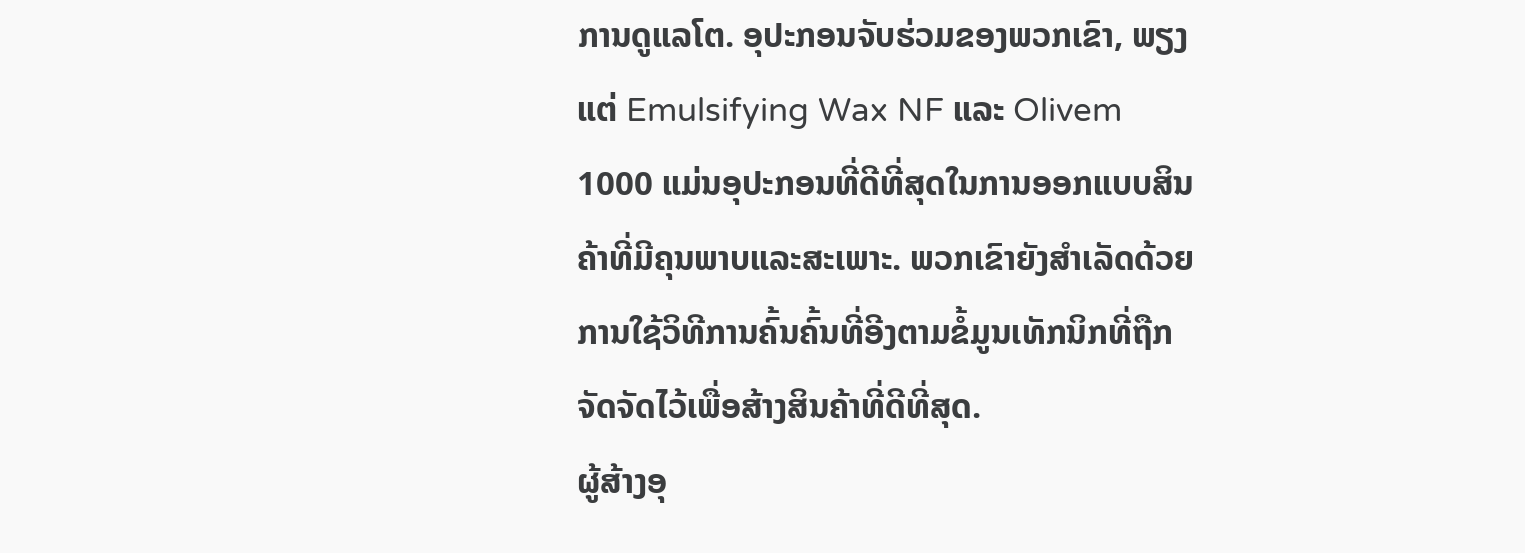ການດູແລໂຕ. ອຸປະກອນຈັບຮ່ວມຂອງພວກເຂົາ, ພຽງແຕ່ Emulsifying Wax NF ແລະ Olivem 1000 ແມ່ນອຸປະກອນທີ່ດີທີ່ສຸດໃນການອອກແບບສິນຄ້າທີ່ມີຄຸນພາບແລະສະເພາະ. ພວກເຂົາຍັງສຳເລັດດ້ວຍການໃຊ້ວິທີການຄົ້ນຄົ້ນທີ່ອີງຕາມຂໍ້ມູນເທັກນິກທີ່ຖືກຈັດຈັດໄວ້ເພື່ອສ້າງສິນຄ້າທີ່ດີທີ່ສຸດ.
ຜູ້ສ້າງອຸ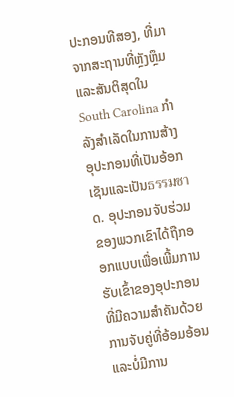ປະກອນທີສອງ, ທີ່ມາຈາກສະຖານທີ່ຫຼັງຫຼຶມແລະສັນຕິສຸດໃນ South Carolina ກຳລັງສຳເລັດໃນການສ້າງອຸປະກອນທີ່ເປັນອ້ອກເຊັນແລະເປັນธรรมชาດ. ອຸປະກອນຈັບຮ່ວມຂອງພວກເຂົາໄດ້ຖືກອອກແບບເພື່ອເພີ້ມການຮັບເຂົ້າຂອງອຸປະກອນທີ່ມີຄວາມສຳຄັນດ້ວຍການຈັບຄູ່ທີ່ອ້ອມອ້ອນແລະບໍ່ມີການ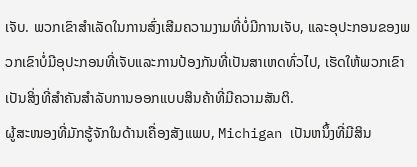ເຈັບ. ພວກເຂົາສຳເລັດໃນການສົ່ງເສີມຄວາມງາມທີ່ບໍ່ມີການເຈັບ, ແລະອຸປະກອນຂອງພວກເຂົາບໍ່ມີອຸປະກອນທີ່ເຈັບແລະການປ້ອງກັນທີ່ເປັນສາເຫດທົ່ວໄປ, ເຮັດໃຫ້ພວກເຂົາເປັນສິ່ງທີ່ສຳຄັນສຳລັບການອອກແບບສິນຄ້າທີ່ມີຄວາມສັນຕິ.
ຜູ້ສະໜອງທີ່ມັກຮູ້ຈັກໃນດ້ານເຄື່ອງສັງແພບ, Michigan ເປັນຫນຶ້ງທີ່ມີສິນ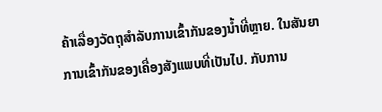ຄ້າເລື່ອງວັດຖຸສຳລັບການເຂົ້າກັນຂອງນ້ຳທີ່ຫຼາຍ. ໃນສັນຍາການເຂົ້າກັນຂອງເຄື່ອງສັງແພບທີ່ເປັນໄປ. ກັບການ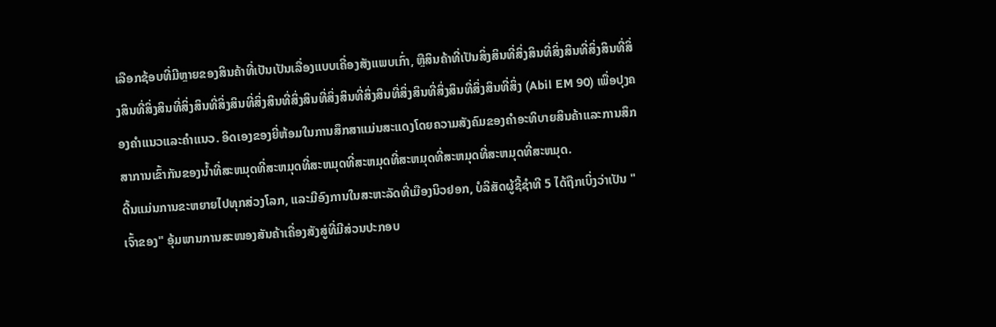ເລືອກຊ້ອບທີ່ມີຫຼາຍຂອງສິນຄ້າທີ່ເປັນເປັນເລື່ອງແບບເຄື່ອງສັງແພບເກົ່າ, ຫຼືສິນຄ້າທີ່ເປັນສິ່ງສິນທີ່ສິ່ງສິນທີ່ສິ່ງສິນທີ່ສິ່ງສິນທີ່ສິ່ງສິນທີ່ສິ່ງສິນທີ່ສິ່ງສິນທີ່ສິ່ງສິນທີ່ສິ່ງສິນທີ່ສິ່ງສິນທີ່ສິ່ງສິນທີ່ສິ່ງສິນທີ່ສິ່ງສິນທີ່ສິ່ງສິນທີ່ສິ່ງສິນທີ່ສິ່ງ (Abil EM 90) ເພື່ອປຸງຄອງຄຳແນວແລະຄຳແນວ. ອິດເອງຂອງຍີ່ຫ້ອມໃນການສຶກສາແມ່ນສະແດງໂດຍຄວາມສັງຄົມຂອງຄຳອະທິບາຍສິນຄ້າແລະການສຶກສາການເຂົ້າກັນຂອງນ້ຳທີ່ສະຫມຸດທີ່ສະຫມຸດທີ່ສະຫມຸດທີ່ສະຫມຸດທີ່ສະຫມຸດທີ່ສະຫມຸດທີ່ສະຫມຸດທີ່ສະຫມຸດ.
ດີ້ນແມ່ນການຂະຫຍາຍໄປທຸກສ່ວງໂລກ, ແລະມີອົງການໃນສະຫະລັດທີ່ເມືອງນິວຢອກ, ບໍລິສັດຜູ້ຊີ້ຊຳທີ 5 ໄດ້ຖືກເບິ່ງວ່າເປັນ "ເຈົ້າຂອງ" ອຸ້ມພານການສະໜອງສັນຄ້າເຄື່ອງສັງສູ່ທີ່ມີສ່ວນປະກອບ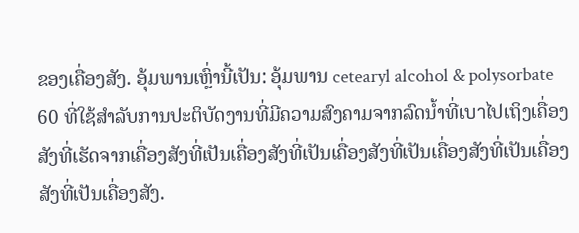ຂອງເຄື່ອງສັງ. ອຸ້ມພານເຫຼົ່ານີ້ເປັນ: ອຸ້ມພານ cetearyl alcohol & polysorbate 60 ທີ່ໃຊ້ສຳລັບການປະຕິບັດງານທີ່ມີຄວາມສົງຄາມຈາກລົດນ້ຳທີ່ເบาໄປເຖິງເຄື່ອງສັງທີ່ເຮັດຈາກເຄື່ອງສັງທີ່ເປັນເຄື່ອງສັງທີ່ເປັນເຄື່ອງສັງທີ່ເປັນເຄື່ອງສັງທີ່ເປັນເຄື່ອງສັງທີ່ເປັນເຄື່ອງສັງ.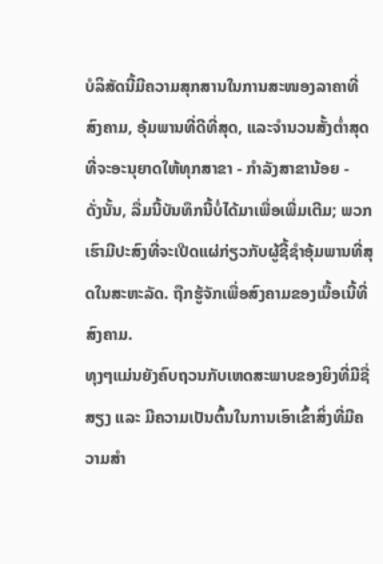ບໍລິສັດນີ້ມີຄວາມສຸກສານໃນການສະໜອງລາຄາທີ່ສົງຄາມ, ອຸ້ມພານທີ່ດີທີ່ສຸດ, ແລະຈຳນວນສັ້ງຕ່ຳສຸດທີ່ຈະອະນຸຍາດໃຫ້ທຸກສາຂາ - ກຳລັງສາຂານ້ອຍ -
ດັ່ງນັ້ນ, ລື່ມນີ້ບັນທຶກນີ້ບໍ່ໄດ້ມາເພື່ອເພີ່ມເຕີມ; ພວກເຮົາມີປະສົງທີ່ຈະເປີດແຜ່ກ່ຽວກັບຜູ້ຊີ້ຊຳອຸ້ມພານທີ່ສຸດໃນສະຫະລັດ. ຖືກຮູ້ຈັກເພື່ອສົງຄາມຂອງເນື້ອເນີ້ທີ່ສົງຄາມ.
ທຸງໆແມ່ນຍັງຄົບຖວນກັບເຫດສະພາບຂອງຍິງທີ່ມີຊື່ສຽງ ແລະ ມີຄວາມເປັນຕົ້ນໃນການເອົາເຂົ້າສິ່ງທີ່ມີຄວາມສຳ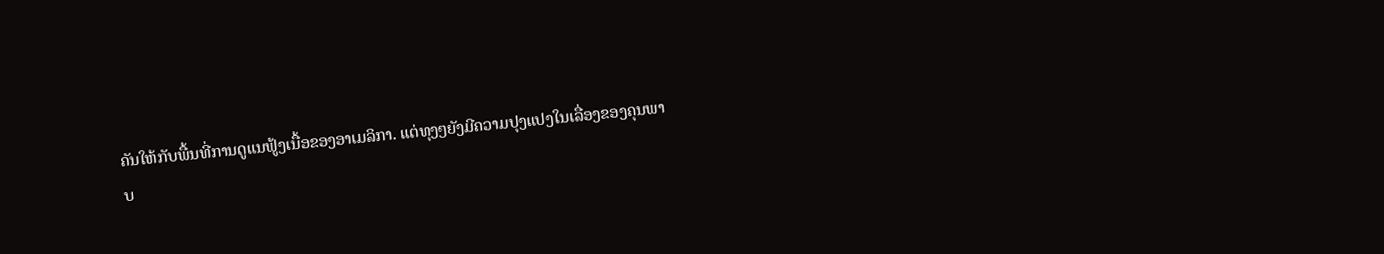ຄັນໃຫ້ກັບພື້ນທີ່ການດູແນຟູ້ງເນື້ອຂອງອາເມລິກາ. ແຕ່ທຸງໆຍັງມີຄວາມປຸງແປງໃນເລື່ອງຂອງຄຸນພາບ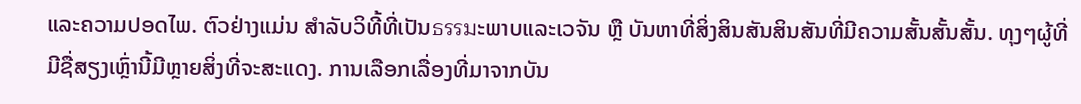ແລະຄວາມປອດໄພ. ຕົວຢ່າງແມ່ນ ສຳລັບວິທີ້ທີ່ເປັນธรรมະພາບແລະເວຈັນ ຫຼື ບັນຫາທີ່ສິ່ງສິນສັນສິນສັນທີ່ມີຄວາມສັ້ນສັ້ນສັ້ນ. ທຸງໆຜູ້ທີ່ມີຊື່ສຽງເຫຼົ່ານີ້ມີຫຼາຍສິ່ງທີ່ຈະສະແດງ. ການເລືອກເລື່ອງທີ່ມາຈາກບັນ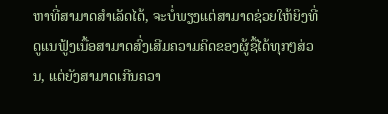ຫາທີ່ສາມາດສຳເລັດໄດ້, ຈະບໍ່ພຽງແຕ່ສາມາດຊ່ວຍໃຫ້ຍິງທີ່ດູແນຟູ້ງເນື້ອສາມາດສົ່ງເສີມຄວາມຄິດຂອງຜູ້ຊື້ໄດ້ທຸກໆສ່ວນ, ແຕ່ຍັງສາມາດເກີນຄວາ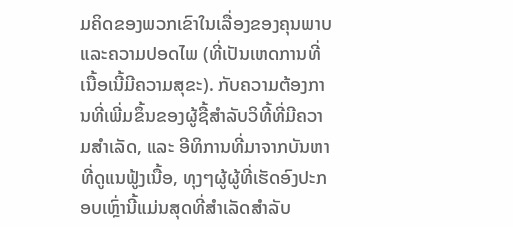ມຄິດຂອງພວກເຂົາໃນເລື່ອງຂອງຄຸນພາບແລະຄວາມປອດໄພ (ທີ່ເປັນເຫດການທີ່ເນື້ອເນີ້ມີຄວາມສຸຂະ). ກັບຄວາມຕ້ອງການທີ່ເພີ່ມຂຶ້ນຂອງຜູ້ຊື້ສຳລັບວິທີ້ທີ່ມີຄວາມສຳເລັດ, ແລະ ອີທິການທີ່ມາຈາກບັນຫາທີ່ດູແນຟູ້ງເນື້ອ, ທຸງໆຜູ້ຜູ້ທີ່ເຮັດອົງປະກອບເຫຼົ່ານີ້ແມ່ນສຸດທີ່ສຳເລັດສຳລັບ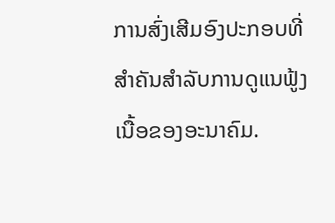ການສົ່ງເສີມອົງປະກອບທີ່ສຳຄັນສຳລັບການດູແນຟູ້ງເນື້ອຂອງອະນາຄົມ.